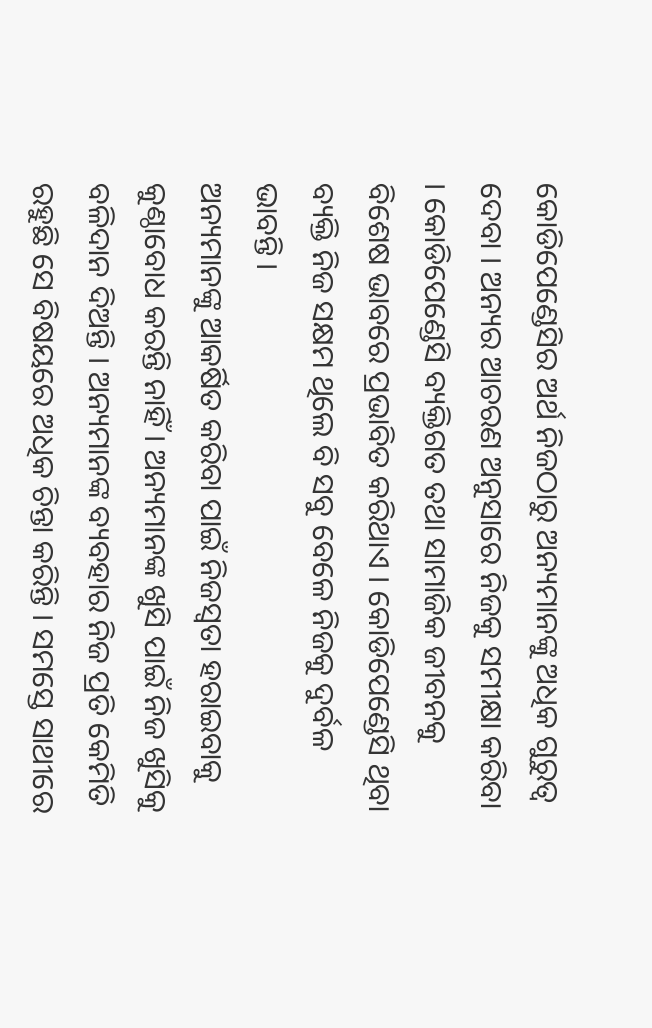କୋଡିପେଣ୍ଡେସିର ଅର୍ଥ ନିଜଠାରୁ ଅନ୍ୟମାନଙ୍କୁ ଅଧିକ ଗୁରୁତ୍ବ ଦେବା । ଅନ୍ୟର ଆଚରଣ ଅନୁସାରେ ନିଜକୁ ସମୀକ୍ଷା କରିବା । କୋଡିପେଣ୍ଡେସି ବ୍ୟକ୍ତିଗତ ତଥା ସାମାଜିକ ଜୀବନକୁ ବିଶେଷ ଭାବରେ ପ୍ରଭାବିତ କରିଥାଏ । କୋଡିପେଣ୍ଡେସି ଥିବା ବ୍ୟକ୍ତି ନିଜ ସକ୍ଷମ ଥିଲେ ବି ସବୁ ବେଳେ ନିଜକୁ ଦୁର୍ବଳ ଭାବନ୍ତି ।
ଅନ୍ୟମାନଙ୍କୁ ଆକର୍ଷିତ କରିବା ପାଇଁ ନିଜସ୍ବତା ହରାଇବାକୁ କୁଣ୍ଠାବୋଧ କରନ୍ତି ନାହିଁ । ଅନ୍ୟମାନଙ୍କ ଖୁସି ପାଇଁ ନିଜ ଖୁସିକୁ ବଳିଦାନ ଦିଅନ୍ତି । ଅନ୍ୟମାନଙ୍କ ବ୍ୟବହାର ନିଜ ପ୍ରତି କେମିତି ରହୁଛି ସେ ବିଷୟରେ ଅଧିକ ଚିନ୍ତା କରିନ୍ତି । ସମସ୍ତେ ସାଥୀରେ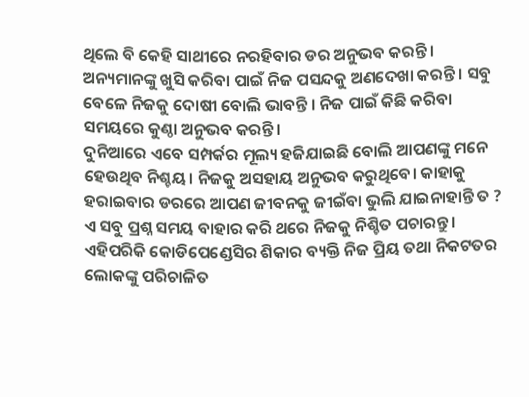ଥିଲେ ବି କେହି ସାଥୀରେ ନରହିବାର ଡର ଅନୁଭବ କରନ୍ତି । ଅନ୍ୟମାନଙ୍କୁ ଖୁସି କରିବା ପାଇଁ ନିଜ ପସନ୍ଦକୁ ଅଣଦେଖା କରନ୍ତି । ସବୁ ବେଳେ ନିଜକୁ ଦୋଷୀ ବୋଲି ଭାବନ୍ତି । ନିଜ ପାଇଁ କିଛି କରିବା ସମୟରେ କୁଣ୍ଠା ଅନୁଭବ କରନ୍ତି ।
ଦୁନିଆରେ ଏବେ ସମ୍ପର୍କର ମୂଲ୍ୟ ହଜିଯାଇଛି ବୋଲି ଆପଣଙ୍କୁ ମନେ ହେଉଥିବ ନିଶ୍ଚୟ। ନିଜକୁ ଅସହାୟ ଅନୁଭବ କରୁଥିବେ। କାହାକୁ ହରାଇବାର ଡରରେ ଆପଣ ଜୀବନକୁ ଜୀଇଁବା ଭୁଲି ଯାଇନାହାନ୍ତି ତ ? ଏ ସବୁ ପ୍ରଶ୍ନ ସମୟ ବାହାର କରି ଥରେ ନିଜକୁ ନିଶ୍ଚିତ ପଚାରନ୍ତୁ ।
ଏହିପରିକି କୋଡିପେଣ୍ଡେସିର ଶିକାର ବ୍ୟକ୍ତି ନିଜ ପ୍ରିୟ ତଥା ନିକଟତର ଲୋକଙ୍କୁ ପରିଚାଳିତ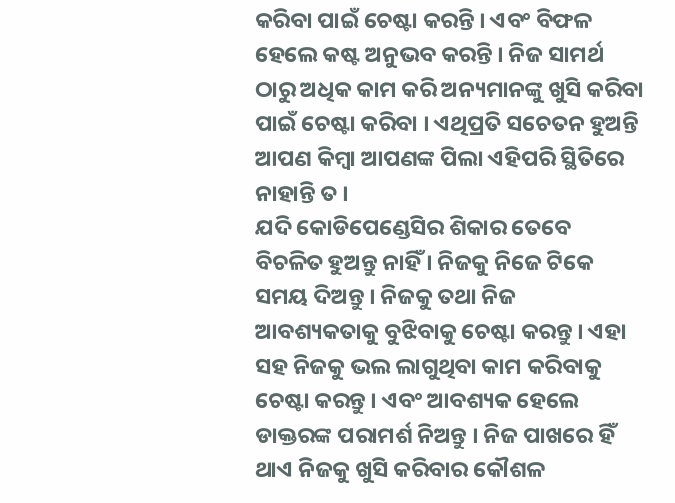କରିବା ପାଇଁ ଚେଷ୍ଟା କରନ୍ତି । ଏବଂ ବିଫଳ ହେଲେ କଷ୍ଟ ଅନୁଭବ କରନ୍ତି । ନିଜ ସାମର୍ଥ ଠାରୁ ଅଧିକ କାମ କରି ଅନ୍ୟମାନଙ୍କୁ ଖୁସି କରିବା ପାଇଁ ଚେଷ୍ଟା କରିବା । ଏଥିପ୍ରତି ସଚେତନ ହୁଅନ୍ତି ଆପଣ କିମ୍ବା ଆପଣଙ୍କ ପିଲା ଏହିପରି ସ୍ଥିତିରେ ନାହାନ୍ତି ତ ।
ଯଦି କୋଡିପେଣ୍ଡେସିର ଶିକାର ତେବେ ବିଚଳିତ ହୁଅନ୍ତୁ ନାହିଁ । ନିଜକୁ ନିଜେ ଟିକେ ସମୟ ଦିଅନ୍ତୁ । ନିଜକୁ ତଥା ନିଜ ଆବଶ୍ୟକତାକୁ ବୁଝିବାକୁ ଚେଷ୍ଟା କରନ୍ତୁ । ଏହା ସହ ନିଜକୁ ଭଲ ଲାଗୁଥିବା କାମ କରିବାକୁ ଚେଷ୍ଟା କରନ୍ତୁ । ଏବଂ ଆବଶ୍ୟକ ହେଲେ ଡାକ୍ତରଙ୍କ ପରାମର୍ଶ ନିଅନ୍ତୁ । ନିଜ ପାଖରେ ହିଁ ଥାଏ ନିଜକୁ ଖୁସି କରିବାର କୌଶଳ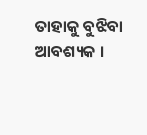ତାହାକୁ ବୁଝିବା ଆବଶ୍ୟକ ।